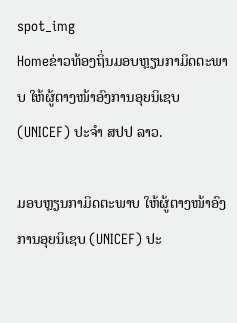spot_img
Homeຂ່າວທ້ອງຖິ່ນມອບຫຼຽນກາມິດຕະພາບ ໃຫ້ຜູ້ຕາງໜ້າອົງການອຸຍນິເຊບ (UNICEF) ປະຈຳ ສປປ ລາວ.

ມອບຫຼຽນກາມິດຕະພາບ ໃຫ້ຜູ້ຕາງໜ້າອົງການອຸຍນິເຊບ (UNICEF) ປະ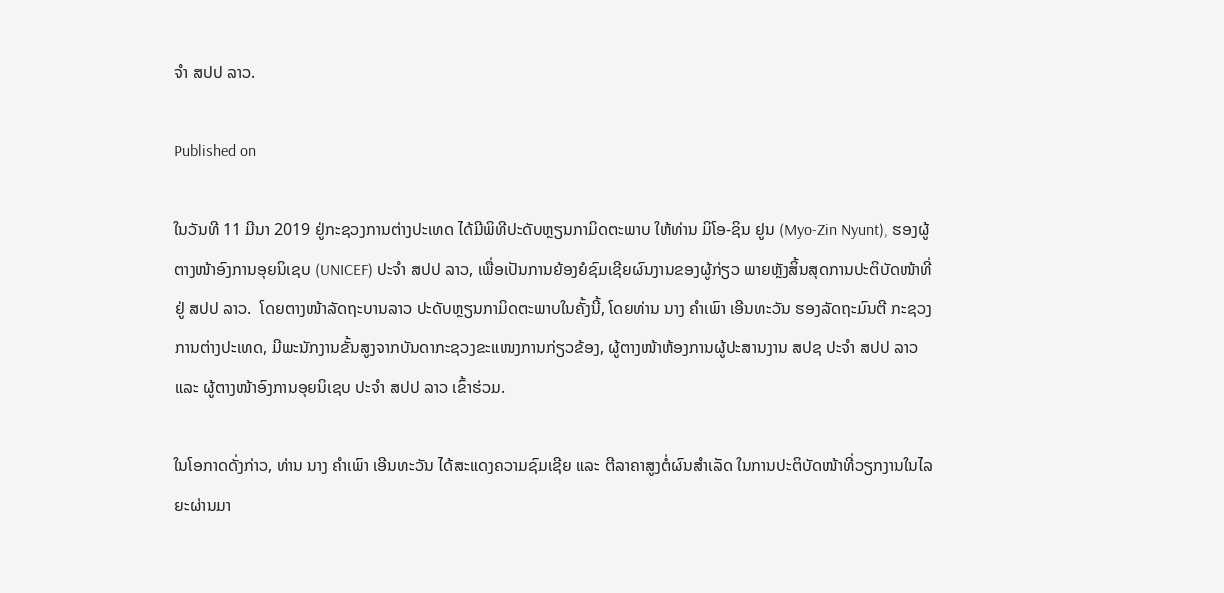ຈຳ ສປປ ລາວ.

Published on

ໃນວັນທີ 11 ມີນາ 2019 ຢູ່ກະຊວງການຕ່າງປະເທດ ໄດ້ມີພິທີປະດັບຫຼຽນກາມິດຕະພາບ ໃຫ້ທ່ານ ມິໂອ-ຊິນ ຢູນ (Myo-Zin Nyunt), ຮອງຜູ້ຕາງໜ້າອົງການອຸຍນິເຊບ (UNICEF) ປະຈຳ ສປປ ລາວ, ເພື່ອເປັນການຍ້ອງຍໍຊົມເຊີຍຜົນງານຂອງຜູ້ກ່ຽວ ພາຍຫຼັງສິ້ນສຸດການປະຕິບັດໜ້າທີ່ຢູ່ ສປປ ລາວ.  ໂດຍຕາງໜ້າລັດຖະບານລາວ ປະດັບຫຼຽນກາມິດຕະພາບໃນຄັ້ງນີ້, ໂດຍທ່ານ ນາງ ຄຳເພົາ ເອີນທະວັນ ຮອງລັດຖະມົນຕີ ກະຊວງການຕ່າງປະເທດ, ມີພະນັກງານຂັ້ນສູງຈາກບັນດາກະຊວງຂະແໜງການກ່ຽວຂ້ອງ, ຜູ້ຕາງໜ້າຫ້ອງການຜູ້ປະສານງານ ສປຊ ປະຈຳ ສປປ ລາວ ແລະ ຜູ້ຕາງໜ້າອົງການອຸຍນິເຊບ ປະຈຳ ສປປ ລາວ ເຂົ້າຮ່ວມ.

ໃນໂອກາດດັ່ງກ່າວ, ທ່ານ ນາງ ຄຳເພົາ ເອີນທະວັນ ໄດ້ສະແດງຄວາມຊົມເຊີຍ ແລະ ຕີລາຄາສູງຕໍ່ຜົນສຳເລັດ ໃນການປະຕິບັດໜ້າທີ່ວຽກງານໃນໄລຍະຜ່ານມາ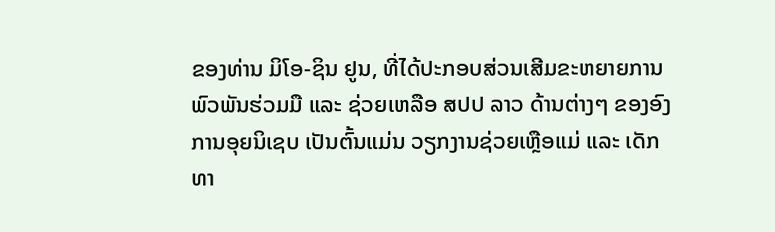ຂອງທ່ານ ມິໂອ-ຊິນ ຢູນ, ທີ່ໄດ້ປະກອບສ່ວນເສີມຂະຫຍາຍການພົວພັນຮ່ວມມື ແລະ ຊ່ວຍເຫລືອ ສປປ ລາວ ດ້ານຕ່າງໆ ຂອງອົງການອຸຍນິເຊບ ເປັນຕົ້ນແມ່ນ ວຽກງານຊ່ວຍເຫຼືອແມ່ ແລະ ເດັກ ທາ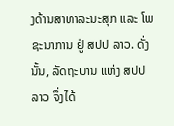ງດ້ານສາທາລະນະສຸກ ແລະ ໂພຊະນາການ ຢູ່ ສປປ ລາວ. ດັ່ງນັ້ນ, ລັດຖະບານ ແຫ່ງ ສປປ ລາວ ຈຶ່ງໄດ້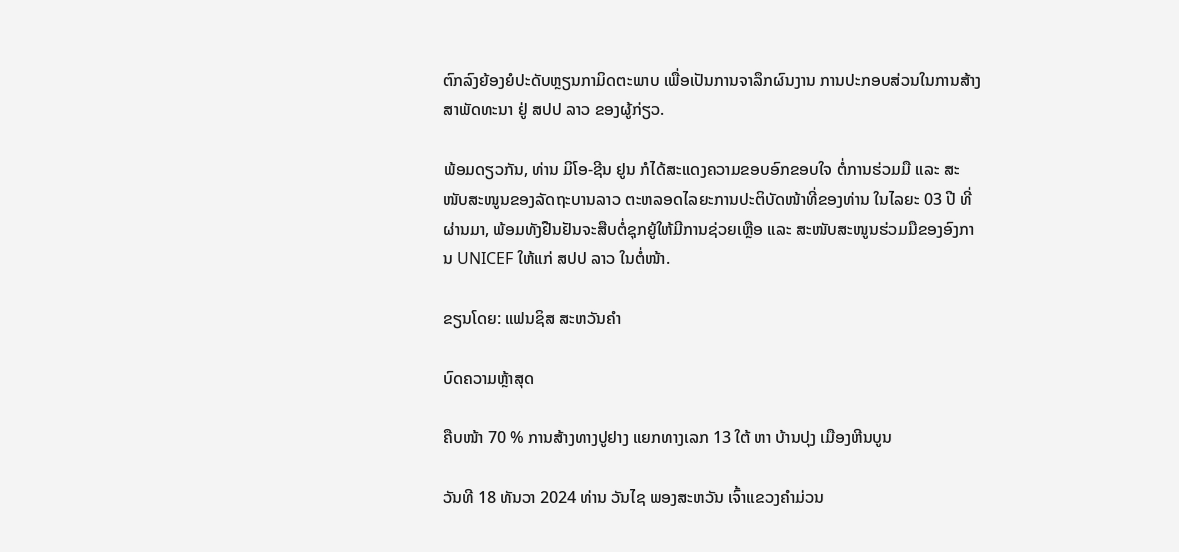ຕົກລົງຍ້ອງຍໍປະດັບຫຼຽນກາມິດຕະພາບ ເພື່ອເປັນການຈາລຶກຜົນງານ ການປະກອບສ່ວນໃນການສ້າງສາພັດທະນາ ຢູ່ ສປປ ລາວ ຂອງຜູ້ກ່ຽວ.

ພ້ອມດຽວກັນ, ທ່ານ ມິໂອ-ຊີນ ຢູນ ກໍໄດ້ສະແດງຄວາມຂອບອົກຂອບໃຈ ຕໍ່ການຮ່ວມມື ແລະ ສະໜັບສະໜູນຂອງລັດຖະບານລາວ ຕະຫລອດໄລຍະການປະຕິບັດໜ້າທີ່ຂອງທ່ານ ໃນໄລຍະ 03 ປີ ທີ່ຜ່ານມາ, ພ້ອມທັງຢືນຢັນຈະສືບຕໍ່ຊຸກຍູ້ໃຫ້ມີການຊ່ວຍເຫຼືອ ແລະ ສະໜັບສະໜູນຮ່ວມມືຂອງອົງການ UNICEF ໃຫ້ແກ່ ສປປ ລາວ ໃນຕໍ່ໜ້າ.

ຂຽນໂດຍ: ແຟນຊິສ ສະຫວັນຄຳ

ບົດຄວາມຫຼ້າສຸດ

ຄືບໜ້າ 70 % ການສ້າງທາງປູຢາງ ແຍກທາງເລກ 13 ໃຕ້ ຫາ ບ້ານປຸງ ເມືອງຫີນບູນ

ວັນທີ 18 ທັນວາ 2024 ທ່ານ ວັນໄຊ ພອງສະຫວັນ ເຈົ້າແຂວງຄຳມ່ວນ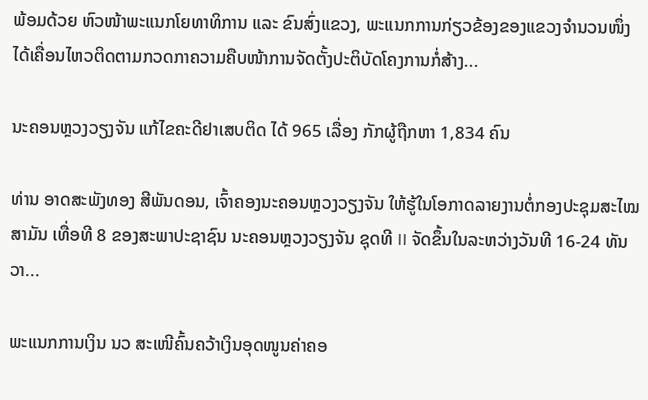ພ້ອມດ້ວຍ ຫົວໜ້າພະແນກໂຍທາທິການ ແລະ ຂົນສົ່ງແຂວງ, ພະແນກການກ່ຽວຂ້ອງຂອງແຂວງຈໍານວນໜຶ່ງ ໄດ້ເຄື່ອນໄຫວຕິດຕາມກວດກາຄວາມຄືບໜ້າການຈັດຕັ້ງປະຕິບັດໂຄງການກໍ່ສ້າງ...

ນະຄອນຫຼວງວຽງຈັນ ແກ້ໄຂຄະດີຢາເສບຕິດ ໄດ້ 965 ເລື່ອງ ກັກຜູ້ຖືກຫາ 1,834 ຄົນ

ທ່ານ ອາດສະພັງທອງ ສີພັນດອນ, ເຈົ້າຄອງນະຄອນຫຼວງວຽງຈັນ ໃຫ້ຮູ້ໃນໂອກາດລາຍງານຕໍ່ກອງປະຊຸມສະໄໝສາມັນ ເທື່ອທີ 8 ຂອງສະພາປະຊາຊົນ ນະຄອນຫຼວງວຽງຈັນ ຊຸດທີ II ຈັດຂຶ້ນໃນລະຫວ່າງວັນທີ 16-24 ທັນວາ...

ພະແນກການເງິນ ນວ ສະເໜີຄົ້ນຄວ້າເງິນອຸດໜູນຄ່າຄອ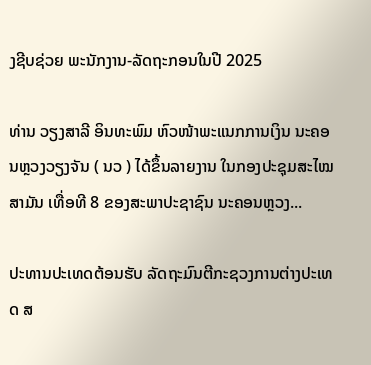ງຊີບຊ່ວຍ ພະນັກງານ-ລັດຖະກອນໃນປີ 2025

ທ່ານ ວຽງສາລີ ອິນທະພົມ ຫົວໜ້າພະແນກການເງິນ ນະຄອນຫຼວງວຽງຈັນ ( ນວ ) ໄດ້ຂຶ້ນລາຍງານ ໃນກອງປະຊຸມສະໄໝສາມັນ ເທື່ອທີ 8 ຂອງສະພາປະຊາຊົນ ນະຄອນຫຼວງ...

ປະທານປະເທດຕ້ອນຮັບ ລັດຖະມົນຕີກະຊວງການຕ່າງປະເທດ ສ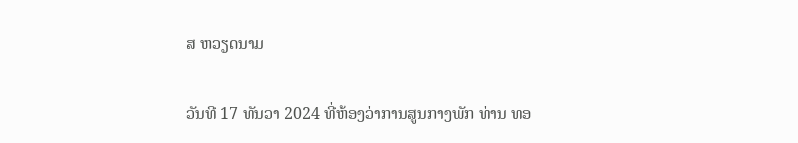ສ ຫວຽດນາມ

ວັນທີ 17 ທັນວາ 2024 ທີ່ຫ້ອງວ່າການສູນກາງພັກ ທ່ານ ທອ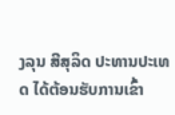ງລຸນ ສີສຸລິດ ປະທານປະເທດ ໄດ້ຕ້ອນຮັບການເຂົ້າ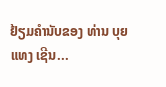ຢ້ຽມຄຳນັບຂອງ ທ່ານ ບຸຍ ແທງ ເຊີນ...